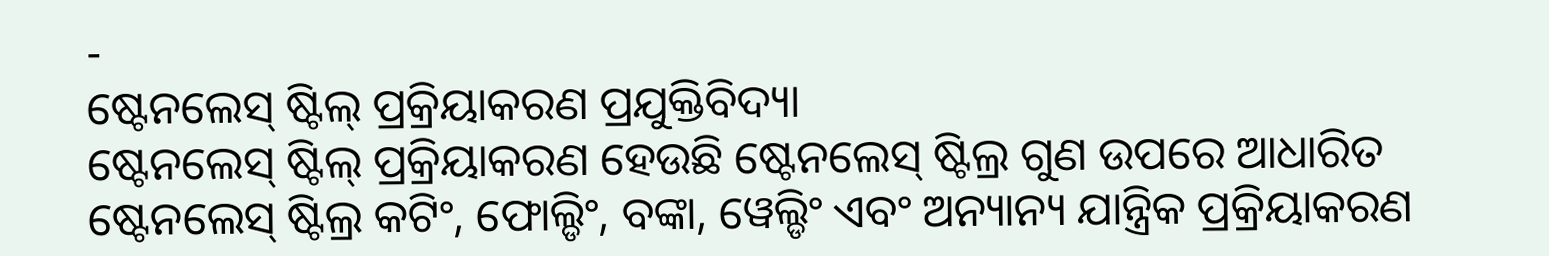-
ଷ୍ଟେନଲେସ୍ ଷ୍ଟିଲ୍ ପ୍ରକ୍ରିୟାକରଣ ପ୍ରଯୁକ୍ତିବିଦ୍ୟା
ଷ୍ଟେନଲେସ୍ ଷ୍ଟିଲ୍ ପ୍ରକ୍ରିୟାକରଣ ହେଉଛି ଷ୍ଟେନଲେସ୍ ଷ୍ଟିଲ୍ର ଗୁଣ ଉପରେ ଆଧାରିତ ଷ୍ଟେନଲେସ୍ ଷ୍ଟିଲ୍ର କଟିଂ, ଫୋଲ୍ଡିଂ, ବଙ୍କା, ୱେଲ୍ଡିଂ ଏବଂ ଅନ୍ୟାନ୍ୟ ଯାନ୍ତ୍ରିକ ପ୍ରକ୍ରିୟାକରଣ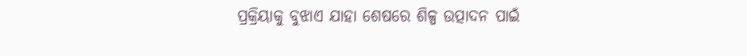ପ୍ରକ୍ରିୟାକୁ ବୁଝାଏ ଯାହା ଶେଷରେ ଶିଳ୍ପ ଉତ୍ପାଦନ ପାଇଁ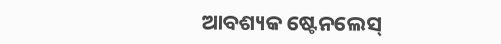ଆବଶ୍ୟକ ଷ୍ଟେନଲେସ୍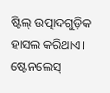ଷ୍ଟିଲ୍ ଉତ୍ପାଦଗୁଡ଼ିକ ହାସଲ କରିଥାଏ। ଷ୍ଟେନଲେସ୍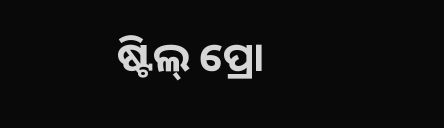ଷ୍ଟିଲ୍ ପ୍ରୋ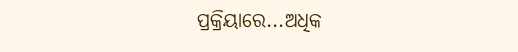ପ୍ରକ୍ରିୟାରେ...ଅଧିକ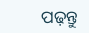ପଢ଼ନ୍ତୁ